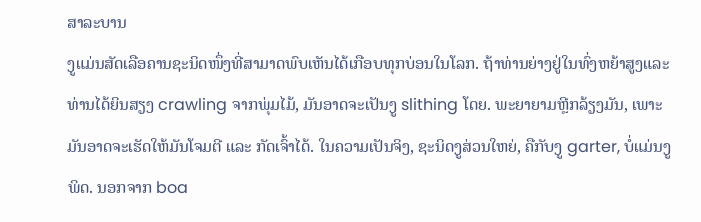ສາລະບານ
ງູແມ່ນສັດເລືອຄານຊະນິດໜຶ່ງທີ່ສາມາດພົບເຫັນໄດ້ເກືອບທຸກບ່ອນໃນໂລກ. ຖ້າທ່ານຍ່າງຢູ່ໃນທົ່ງຫຍ້າສູງແລະທ່ານໄດ້ຍິນສຽງ crawling ຈາກພຸ່ມໄມ້, ມັນອາດຈະເປັນງູ slithing ໂດຍ. ພະຍາຍາມຫຼີກລ້ຽງມັນ, ເພາະມັນອາດຈະເຮັດໃຫ້ມັນໂຈມຕີ ແລະ ກັດເຈົ້າໄດ້. ໃນຄວາມເປັນຈິງ, ຊະນິດງູສ່ວນໃຫຍ່, ຄືກັບງູ garter, ບໍ່ແມ່ນງູພິດ. ນອກຈາກ boa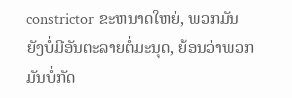constrictor ຂະຫນາດໃຫຍ່, ພວກມັນຍັງບໍ່ມີອັນຕະລາຍຕໍ່ມະນຸດ, ຍ້ອນວ່າພວກມັນບໍ່ກັດ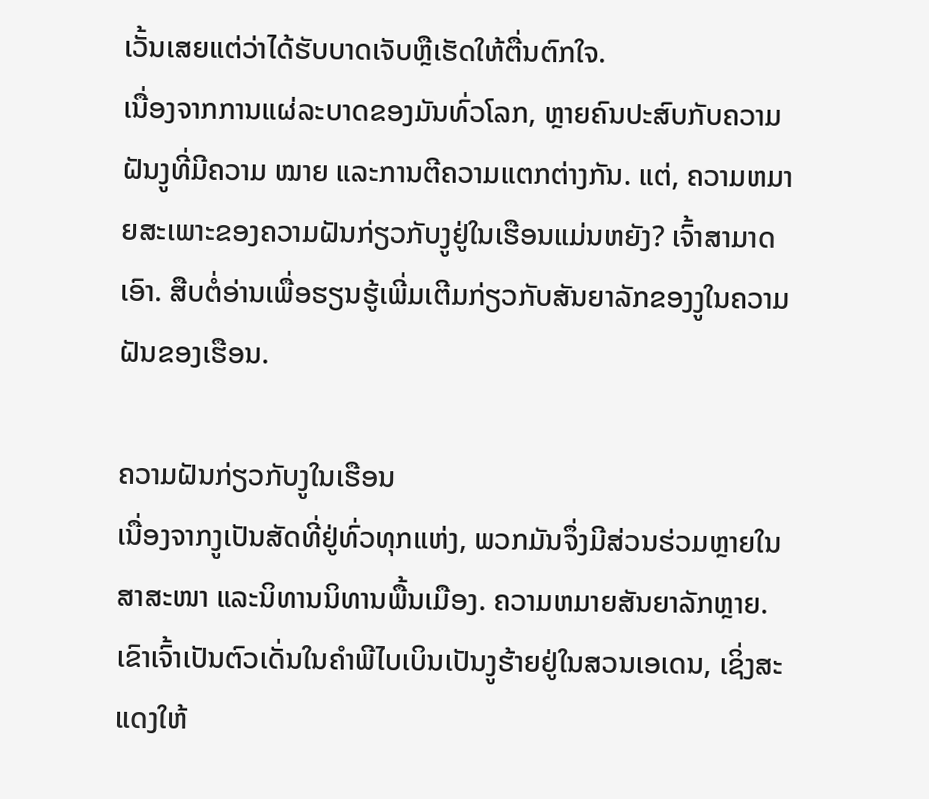ເວັ້ນເສຍແຕ່ວ່າໄດ້ຮັບບາດເຈັບຫຼືເຮັດໃຫ້ຕື່ນຕົກໃຈ.
ເນື່ອງຈາກການແຜ່ລະບາດຂອງມັນທົ່ວໂລກ, ຫຼາຍຄົນປະສົບກັບຄວາມຝັນງູທີ່ມີຄວາມ ໝາຍ ແລະການຕີຄວາມແຕກຕ່າງກັນ. ແຕ່, ຄວາມຫມາຍສະເພາະຂອງຄວາມຝັນກ່ຽວກັບງູຢູ່ໃນເຮືອນແມ່ນຫຍັງ? ເຈົ້າສາມາດເອົາ. ສືບຕໍ່ອ່ານເພື່ອຮຽນຮູ້ເພີ່ມເຕີມກ່ຽວກັບສັນຍາລັກຂອງງູໃນຄວາມຝັນຂອງເຮືອນ.

ຄວາມຝັນກ່ຽວກັບງູໃນເຮືອນ
ເນື່ອງຈາກງູເປັນສັດທີ່ຢູ່ທົ່ວທຸກແຫ່ງ, ພວກມັນຈຶ່ງມີສ່ວນຮ່ວມຫຼາຍໃນສາສະໜາ ແລະນິທານນິທານພື້ນເມືອງ. ຄວາມຫມາຍສັນຍາລັກຫຼາຍ. ເຂົາເຈົ້າເປັນຕົວເດັ່ນໃນຄໍາພີໄບເບິນເປັນງູຮ້າຍຢູ່ໃນສວນເອເດນ, ເຊິ່ງສະແດງໃຫ້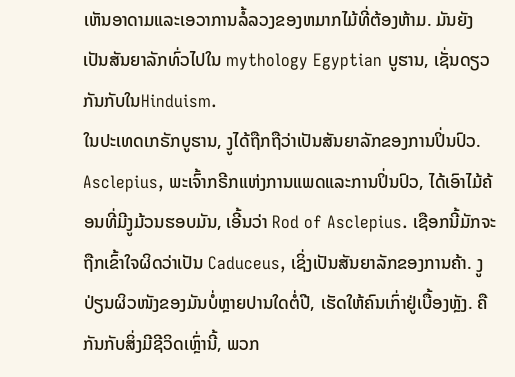ເຫັນອາດາມແລະເອວາການລໍ້ລວງຂອງຫມາກໄມ້ທີ່ຕ້ອງຫ້າມ. ມັນຍັງເປັນສັນຍາລັກທົ່ວໄປໃນ mythology Egyptian ບູຮານ, ເຊັ່ນດຽວກັນກັບໃນHinduism.
ໃນປະເທດເກຣັກບູຮານ, ງູໄດ້ຖືກຖືວ່າເປັນສັນຍາລັກຂອງການປິ່ນປົວ. Asclepius, ພະເຈົ້າກຣີກແຫ່ງການແພດແລະການປິ່ນປົວ, ໄດ້ເອົາໄມ້ຄ້ອນທີ່ມີງູມ້ວນຮອບມັນ, ເອີ້ນວ່າ Rod of Asclepius. ເຊືອກນີ້ມັກຈະຖືກເຂົ້າໃຈຜິດວ່າເປັນ Caduceus, ເຊິ່ງເປັນສັນຍາລັກຂອງການຄ້າ. ງູປ່ຽນຜິວໜັງຂອງມັນບໍ່ຫຼາຍປານໃດຕໍ່ປີ, ເຮັດໃຫ້ຄົນເກົ່າຢູ່ເບື້ອງຫຼັງ. ຄືກັນກັບສິ່ງມີຊີວິດເຫຼົ່ານີ້, ພວກ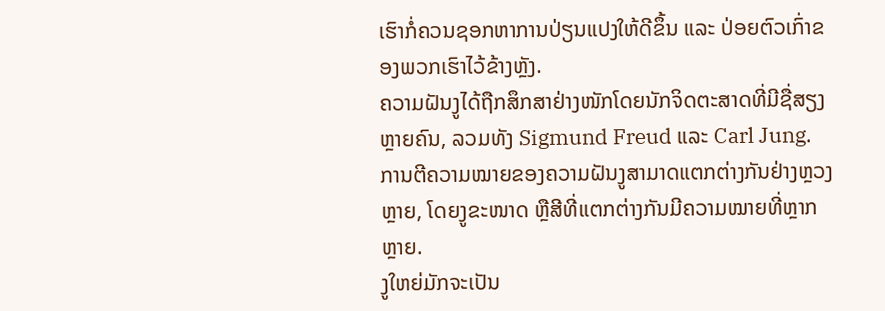ເຮົາກໍ່ຄວນຊອກຫາການປ່ຽນແປງໃຫ້ດີຂຶ້ນ ແລະ ປ່ອຍຕົວເກົ່າຂອງພວກເຮົາໄວ້ຂ້າງຫຼັງ.
ຄວາມຝັນງູໄດ້ຖືກສຶກສາຢ່າງໜັກໂດຍນັກຈິດຕະສາດທີ່ມີຊື່ສຽງຫຼາຍຄົນ, ລວມທັງ Sigmund Freud ແລະ Carl Jung. ການຕີຄວາມໝາຍຂອງຄວາມຝັນງູສາມາດແຕກຕ່າງກັນຢ່າງຫຼວງຫຼາຍ, ໂດຍງູຂະໜາດ ຫຼືສີທີ່ແຕກຕ່າງກັນມີຄວາມໝາຍທີ່ຫຼາກຫຼາຍ.
ງູໃຫຍ່ມັກຈະເປັນ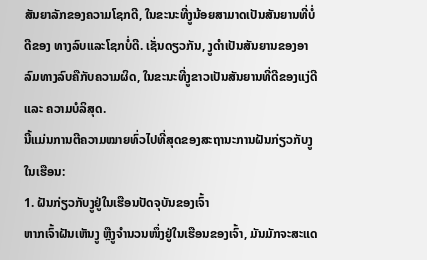ສັນຍາລັກຂອງຄວາມໂຊກດີ, ໃນຂະນະທີ່ງູນ້ອຍສາມາດເປັນສັນຍານທີ່ບໍ່ດີຂອງ ທາງລົບແລະໂຊກບໍ່ດີ. ເຊັ່ນດຽວກັນ, ງູດຳເປັນສັນຍານຂອງອາລົມທາງລົບຄືກັບຄວາມຜິດ, ໃນຂະນະທີ່ງູຂາວເປັນສັນຍານທີ່ດີຂອງແງ່ດີ ແລະ ຄວາມບໍລິສຸດ.
ນີ້ແມ່ນການຕີຄວາມໝາຍທົ່ວໄປທີ່ສຸດຂອງສະຖານະການຝັນກ່ຽວກັບງູໃນເຮືອນ:
1. ຝັນກ່ຽວກັບງູຢູ່ໃນເຮືອນປັດຈຸບັນຂອງເຈົ້າ
ຫາກເຈົ້າຝັນເຫັນງູ ຫຼືງູຈຳນວນໜຶ່ງຢູ່ໃນເຮືອນຂອງເຈົ້າ, ມັນມັກຈະສະແດ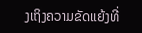ງເຖິງຄວາມຂັດແຍ້ງທີ່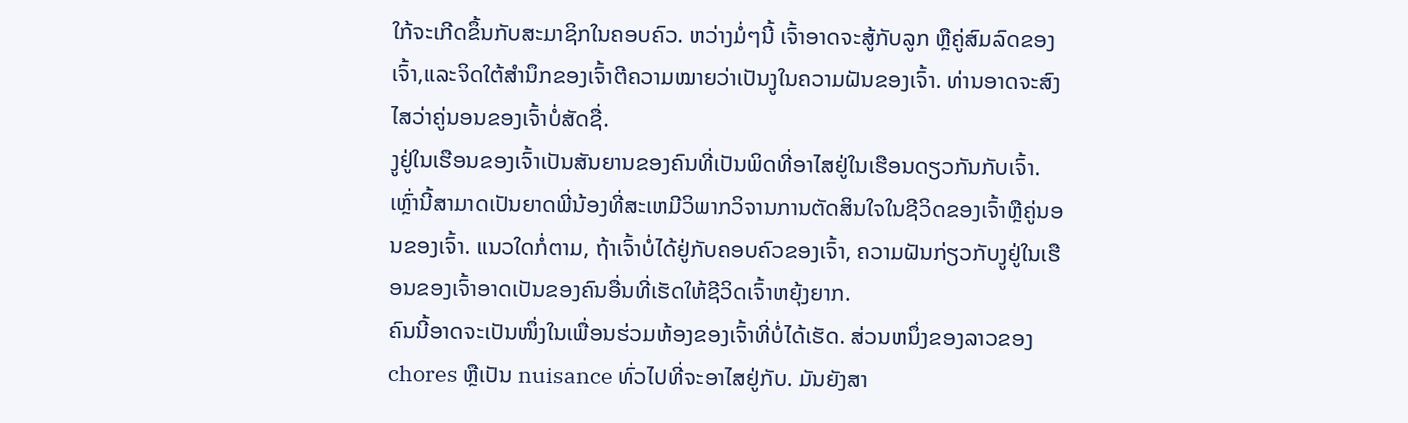ໃກ້ຈະເກີດຂຶ້ນກັບສະມາຊິກໃນຄອບຄົວ. ຫວ່າງມໍ່ໆນີ້ ເຈົ້າອາດຈະສູ້ກັບລູກ ຫຼືຄູ່ສົມລົດຂອງເຈົ້າ,ແລະຈິດໃຕ້ສຳນຶກຂອງເຈົ້າຕີຄວາມໝາຍວ່າເປັນງູໃນຄວາມຝັນຂອງເຈົ້າ. ທ່ານອາດຈະສົງໄສວ່າຄູ່ນອນຂອງເຈົ້າບໍ່ສັດຊື່.
ງູຢູ່ໃນເຮືອນຂອງເຈົ້າເປັນສັນຍານຂອງຄົນທີ່ເປັນພິດທີ່ອາໄສຢູ່ໃນເຮືອນດຽວກັນກັບເຈົ້າ. ເຫຼົ່ານີ້ສາມາດເປັນຍາດພີ່ນ້ອງທີ່ສະເຫມີວິພາກວິຈານການຕັດສິນໃຈໃນຊີວິດຂອງເຈົ້າຫຼືຄູ່ນອນຂອງເຈົ້າ. ແນວໃດກໍ່ຕາມ, ຖ້າເຈົ້າບໍ່ໄດ້ຢູ່ກັບຄອບຄົວຂອງເຈົ້າ, ຄວາມຝັນກ່ຽວກັບງູຢູ່ໃນເຮືອນຂອງເຈົ້າອາດເປັນຂອງຄົນອື່ນທີ່ເຮັດໃຫ້ຊີວິດເຈົ້າຫຍຸ້ງຍາກ.
ຄົນນີ້ອາດຈະເປັນໜຶ່ງໃນເພື່ອນຮ່ວມຫ້ອງຂອງເຈົ້າທີ່ບໍ່ໄດ້ເຮັດ. ສ່ວນຫນຶ່ງຂອງລາວຂອງ chores ຫຼືເປັນ nuisance ທົ່ວໄປທີ່ຈະອາໄສຢູ່ກັບ. ມັນຍັງສາ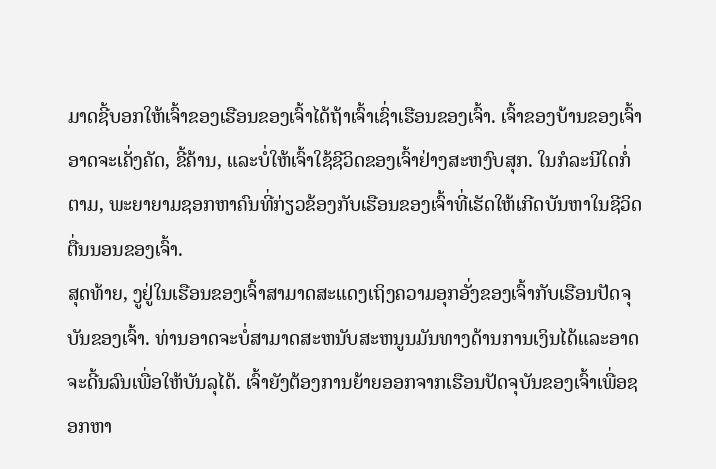ມາດຊີ້ບອກໃຫ້ເຈົ້າຂອງເຮືອນຂອງເຈົ້າໄດ້ຖ້າເຈົ້າເຊົ່າເຮືອນຂອງເຈົ້າ. ເຈົ້າຂອງບ້ານຂອງເຈົ້າອາດຈະເຄັ່ງຄັດ, ຂີ້ຄ້ານ, ແລະບໍ່ໃຫ້ເຈົ້າໃຊ້ຊີວິດຂອງເຈົ້າຢ່າງສະຫງົບສຸກ. ໃນກໍລະນີໃດກໍ່ຕາມ, ພະຍາຍາມຊອກຫາຄົນທີ່ກ່ຽວຂ້ອງກັບເຮືອນຂອງເຈົ້າທີ່ເຮັດໃຫ້ເກີດບັນຫາໃນຊີວິດຕື່ນນອນຂອງເຈົ້າ.
ສຸດທ້າຍ, ງູຢູ່ໃນເຮືອນຂອງເຈົ້າສາມາດສະແດງເຖິງຄວາມອຸກອັ່ງຂອງເຈົ້າກັບເຮືອນປັດຈຸບັນຂອງເຈົ້າ. ທ່ານອາດຈະບໍ່ສາມາດສະຫນັບສະຫນູນມັນທາງດ້ານການເງິນໄດ້ແລະອາດຈະດີ້ນລົນເພື່ອໃຫ້ບັນລຸໄດ້. ເຈົ້າຍັງຕ້ອງການຍ້າຍອອກຈາກເຮືອນປັດຈຸບັນຂອງເຈົ້າເພື່ອຊອກຫາ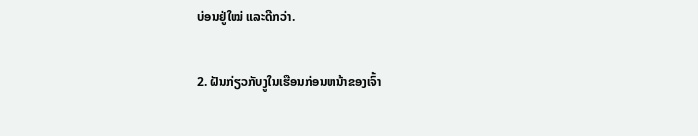ບ່ອນຢູ່ໃໝ່ ແລະດີກວ່າ.

2. ຝັນກ່ຽວກັບງູໃນເຮືອນກ່ອນຫນ້າຂອງເຈົ້າ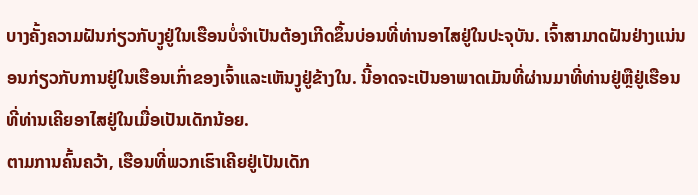ບາງຄັ້ງຄວາມຝັນກ່ຽວກັບງູຢູ່ໃນເຮືອນບໍ່ຈໍາເປັນຕ້ອງເກີດຂຶ້ນບ່ອນທີ່ທ່ານອາໄສຢູ່ໃນປະຈຸບັນ. ເຈົ້າສາມາດຝັນຢ່າງແນ່ນອນກ່ຽວກັບການຢູ່ໃນເຮືອນເກົ່າຂອງເຈົ້າແລະເຫັນງູຢູ່ຂ້າງໃນ. ນີ້ອາດຈະເປັນອາພາດເມັນທີ່ຜ່ານມາທີ່ທ່ານຢູ່ຫຼືຢູ່ເຮືອນທີ່ທ່ານເຄີຍອາໄສຢູ່ໃນເມື່ອເປັນເດັກນ້ອຍ.
ຕາມການຄົ້ນຄວ້າ, ເຮືອນທີ່ພວກເຮົາເຄີຍຢູ່ເປັນເດັກ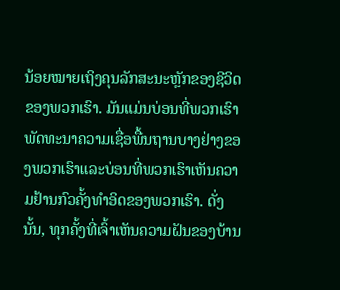ນ້ອຍໝາຍເຖິງຄຸນລັກສະນະຫຼັກຂອງຊີວິດຂອງພວກເຮົາ. ມັນແມ່ນບ່ອນທີ່ພວກເຮົາພັດທະນາຄວາມເຊື່ອພື້ນຖານບາງຢ່າງຂອງພວກເຮົາແລະບ່ອນທີ່ພວກເຮົາເຫັນຄວາມຢ້ານກົວຄັ້ງທໍາອິດຂອງພວກເຮົາ. ດັ່ງນັ້ນ, ທຸກຄັ້ງທີ່ເຈົ້າເຫັນຄວາມຝັນຂອງບ້ານ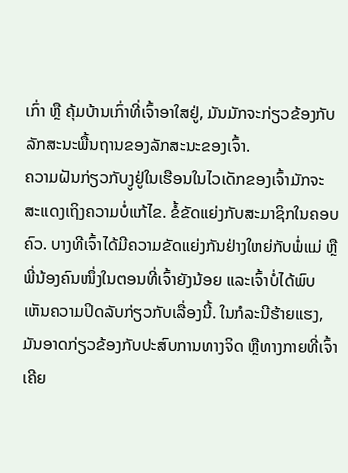ເກົ່າ ຫຼື ຄຸ້ມບ້ານເກົ່າທີ່ເຈົ້າອາໃສຢູ່, ມັນມັກຈະກ່ຽວຂ້ອງກັບລັກສະນະພື້ນຖານຂອງລັກສະນະຂອງເຈົ້າ.
ຄວາມຝັນກ່ຽວກັບງູຢູ່ໃນເຮືອນໃນໄວເດັກຂອງເຈົ້າມັກຈະສະແດງເຖິງຄວາມບໍ່ແກ້ໄຂ. ຂໍ້ຂັດແຍ່ງກັບສະມາຊິກໃນຄອບຄົວ. ບາງທີເຈົ້າໄດ້ມີຄວາມຂັດແຍ່ງກັນຢ່າງໃຫຍ່ກັບພໍ່ແມ່ ຫຼືພີ່ນ້ອງຄົນໜຶ່ງໃນຕອນທີ່ເຈົ້າຍັງນ້ອຍ ແລະເຈົ້າບໍ່ໄດ້ພົບເຫັນຄວາມປິດລັບກ່ຽວກັບເລື່ອງນີ້. ໃນກໍລະນີຮ້າຍແຮງ, ມັນອາດກ່ຽວຂ້ອງກັບປະສົບການທາງຈິດ ຫຼືທາງກາຍທີ່ເຈົ້າເຄີຍ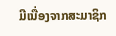ມີເນື່ອງຈາກສະມາຊິກ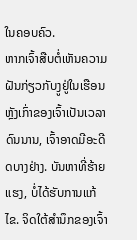ໃນຄອບຄົວ.
ຫາກເຈົ້າສືບຕໍ່ເຫັນຄວາມຝັນກ່ຽວກັບງູຢູ່ໃນເຮືອນຫຼັງເກົ່າຂອງເຈົ້າເປັນເວລາດົນນານ, ເຈົ້າອາດມີອະດີດບາງຢ່າງ. ບັນຫາທີ່ຮ້າຍແຮງ, ບໍ່ໄດ້ຮັບການແກ້ໄຂ. ຈິດໃຕ້ສຳນຶກຂອງເຈົ້າ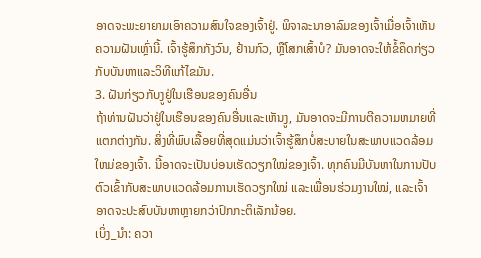ອາດຈະພະຍາຍາມເອົາຄວາມສົນໃຈຂອງເຈົ້າຢູ່. ພິຈາລະນາອາລົມຂອງເຈົ້າເມື່ອເຈົ້າເຫັນຄວາມຝັນເຫຼົ່ານີ້. ເຈົ້າຮູ້ສຶກກັງວົນ, ຢ້ານກົວ, ຫຼືໂສກເສົ້າບໍ? ມັນອາດຈະໃຫ້ຂໍ້ຄຶດກ່ຽວກັບບັນຫາແລະວິທີແກ້ໄຂມັນ.
3. ຝັນກ່ຽວກັບງູຢູ່ໃນເຮືອນຂອງຄົນອື່ນ
ຖ້າທ່ານຝັນວ່າຢູ່ໃນເຮືອນຂອງຄົນອື່ນແລະເຫັນງູ, ມັນອາດຈະມີການຕີຄວາມຫມາຍທີ່ແຕກຕ່າງກັນ. ສິ່ງທີ່ພົບເລື້ອຍທີ່ສຸດແມ່ນວ່າເຈົ້າຮູ້ສຶກບໍ່ສະບາຍໃນສະພາບແວດລ້ອມໃຫມ່ຂອງເຈົ້າ. ນີ້ອາດຈະເປັນບ່ອນເຮັດວຽກໃໝ່ຂອງເຈົ້າ. ທຸກຄົນມີບັນຫາໃນການປັບຕົວເຂົ້າກັບສະພາບແວດລ້ອມການເຮັດວຽກໃໝ່ ແລະເພື່ອນຮ່ວມງານໃໝ່, ແລະເຈົ້າອາດຈະປະສົບບັນຫາຫຼາຍກວ່າປົກກະຕິເລັກນ້ອຍ.
ເບິ່ງ_ນຳ: ຄວາ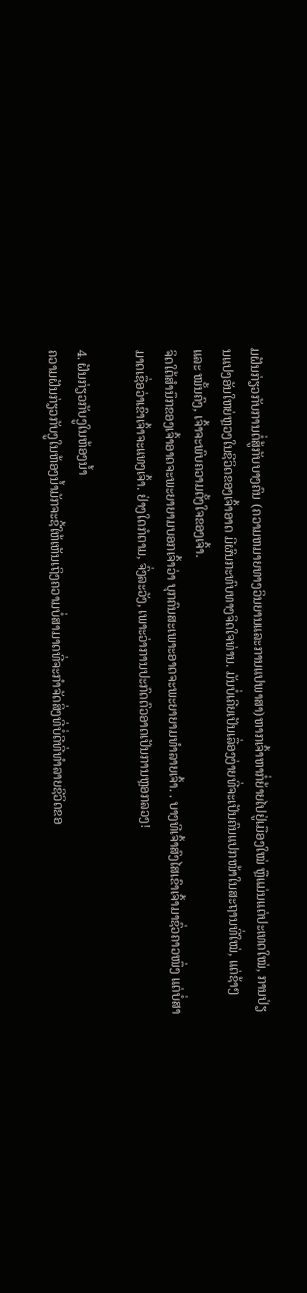ມຝັນກ່ຽວກັບການຕໍ່ສູ້ກັບບາງຄົນ (ຄວາມຫມາຍທາງວິນຍານແລະການແປພາສາ)ຫາກເຈົ້າຫາກໍ່ຍ້າຍໄປຢູ່ເມືອງໃໝ່ ຫຼືແມ່ນແຕ່ປະເທດໃໝ່, ການປ່ຽນແປງອັນໃຫຍ່ຫຼວງໃນຊີວິດຂອງເຈົ້າອາດ ມີຜົນກະທົບທາງຈິດໃຈທ່ານ. ມັນບໍ່ເຄີຍເປັນເລື່ອງງ່າຍທີ່ຈະເປັນຄົນແປກໜ້າໃນສະຖານທີ່ໃໝ່, ແຕ່ຊ້າໆ ແລະ ໝັ້ນຄົງ, ເຈົ້າຈະພົບຄວາມຕັ້ງໃຈຂອງເຈົ້າ.
ຈິດໃຕ້ສຳນຶກຂອງເຈົ້າອາດຈະພະຍາຍາມບອກເຈົ້າວ່າ ບຸກຄົນສະເພາະອາດຈະພະຍາຍາມທຳລາຍເຈົ້າ. . ບາງທີເຈົ້າສົງໄສເຂົາເຈົ້າມາຊົ່ວຄາວໜຶ່ງ ແຕ່ບໍ່ສາມາດເຊື່ອວ່າເຂົາເຈົ້າຈະແທງເຈົ້າ. ຢ່າງໃດກໍຕາມ, ຈົ່ງລະວັງ, ເພາະວ່າການປະກົດຕົວອາດເປັນການຫຼອກລວງ!

4. ຝັນກ່ຽວກັບງູໃນຫ້ອງນ້ຳ
ຄວາມຝັນກ່ຽວກັບງູໃນຫ້ອງນ້ຳມັກຈະຊີ້ໃຫ້ເຫັນເຖິງຄວາມບໍ່ສາມາດທີ່ຈະກໍາຈັດສິ່ງທີ່ບໍ່ດີທີ່ທໍາລາຍຊີວິດຂອ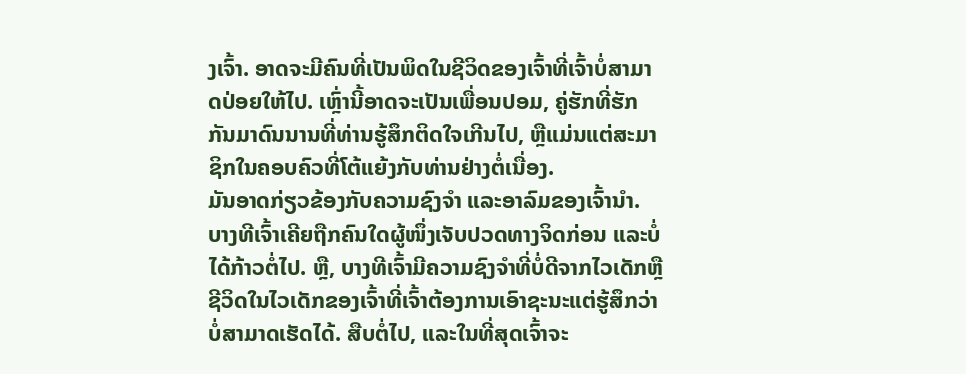ງເຈົ້າ. ອາດຈະມີຄົນທີ່ເປັນພິດໃນຊີວິດຂອງເຈົ້າທີ່ເຈົ້າບໍ່ສາມາດປ່ອຍໃຫ້ໄປ. ເຫຼົ່ານີ້ອາດຈະເປັນເພື່ອນປອມ, ຄູ່ຮັກທີ່ຮັກກັນມາດົນນານທີ່ທ່ານຮູ້ສຶກຕິດໃຈເກີນໄປ, ຫຼືແມ່ນແຕ່ສະມາຊິກໃນຄອບຄົວທີ່ໂຕ້ແຍ້ງກັບທ່ານຢ່າງຕໍ່ເນື່ອງ.
ມັນອາດກ່ຽວຂ້ອງກັບຄວາມຊົງຈຳ ແລະອາລົມຂອງເຈົ້ານຳ. ບາງທີເຈົ້າເຄີຍຖືກຄົນໃດຜູ້ໜຶ່ງເຈັບປວດທາງຈິດກ່ອນ ແລະບໍ່ໄດ້ກ້າວຕໍ່ໄປ. ຫຼື, ບາງທີເຈົ້າມີຄວາມຊົງຈໍາທີ່ບໍ່ດີຈາກໄວເດັກຫຼືຊີວິດໃນໄວເດັກຂອງເຈົ້າທີ່ເຈົ້າຕ້ອງການເອົາຊະນະແຕ່ຮູ້ສຶກວ່າບໍ່ສາມາດເຮັດໄດ້. ສືບຕໍ່ໄປ, ແລະໃນທີ່ສຸດເຈົ້າຈະ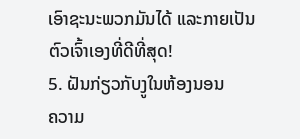ເອົາຊະນະພວກມັນໄດ້ ແລະກາຍເປັນຕົວເຈົ້າເອງທີ່ດີທີ່ສຸດ!
5. ຝັນກ່ຽວກັບງູໃນຫ້ອງນອນ
ຄວາມ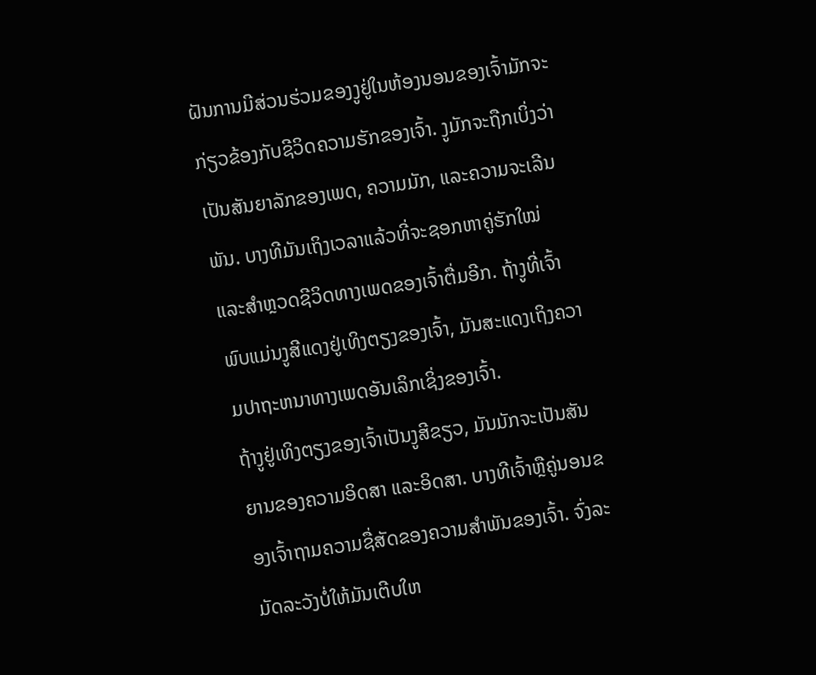ຝັນການມີສ່ວນຮ່ວມຂອງງູຢູ່ໃນຫ້ອງນອນຂອງເຈົ້າມັກຈະກ່ຽວຂ້ອງກັບຊີວິດຄວາມຮັກຂອງເຈົ້າ. ງູມັກຈະຖືກເບິ່ງວ່າເປັນສັນຍາລັກຂອງເພດ, ຄວາມມັກ, ແລະຄວາມຈະເລີນພັນ. ບາງທີມັນເຖິງເວລາແລ້ວທີ່ຈະຊອກຫາຄູ່ຮັກໃໝ່ ແລະສຳຫຼວດຊີວິດທາງເພດຂອງເຈົ້າຕື່ມອີກ. ຖ້າງູທີ່ເຈົ້າພົບແມ່ນງູສີແດງຢູ່ເທິງຕຽງຂອງເຈົ້າ, ມັນສະແດງເຖິງຄວາມປາຖະຫນາທາງເພດອັນເລິກເຊິ່ງຂອງເຈົ້າ.
ຖ້າງູຢູ່ເທິງຕຽງຂອງເຈົ້າເປັນງູສີຂຽວ, ມັນມັກຈະເປັນສັນຍານຂອງຄວາມອິດສາ ແລະອິດສາ. ບາງທີເຈົ້າຫຼືຄູ່ນອນຂອງເຈົ້າຖາມຄວາມຊື່ສັດຂອງຄວາມສໍາພັນຂອງເຈົ້າ. ຈົ່ງລະມັດລະວັງບໍ່ໃຫ້ມັນເຕີບໃຫ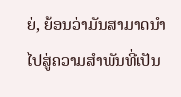ຍ່, ຍ້ອນວ່າມັນສາມາດນໍາໄປສູ່ຄວາມສໍາພັນທີ່ເປັນ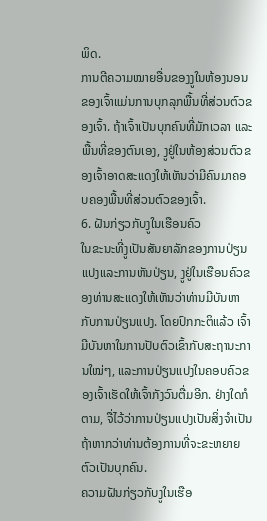ພິດ.
ການຕີຄວາມໝາຍອື່ນຂອງງູໃນຫ້ອງນອນຂອງເຈົ້າແມ່ນການບຸກລຸກພື້ນທີ່ສ່ວນຕົວຂອງເຈົ້າ. ຖ້າເຈົ້າເປັນບຸກຄົນທີ່ມັກເວລາ ແລະພື້ນທີ່ຂອງຕົນເອງ, ງູຢູ່ໃນຫ້ອງສ່ວນຕົວຂອງເຈົ້າອາດສະແດງໃຫ້ເຫັນວ່າມີຄົນມາຄອບຄອງພື້ນທີ່ສ່ວນຕົວຂອງເຈົ້າ.
6. ຝັນກ່ຽວກັບງູໃນເຮືອນຄົວ
ໃນຂະນະທີ່ງູເປັນສັນຍາລັກຂອງການປ່ຽນແປງແລະການຫັນປ່ຽນ, ງູຢູ່ໃນເຮືອນຄົວຂອງທ່ານສະແດງໃຫ້ເຫັນວ່າທ່ານມີບັນຫາກັບການປ່ຽນແປງ. ໂດຍປົກກະຕິແລ້ວ ເຈົ້າມີບັນຫາໃນການປັບຕົວເຂົ້າກັບສະຖານະການໃໝ່ໆ, ແລະການປ່ຽນແປງໃນຄອບຄົວຂອງເຈົ້າເຮັດໃຫ້ເຈົ້າກັງວົນຕື່ມອີກ. ຢ່າງໃດກໍຕາມ, ຈື່ໄວ້ວ່າການປ່ຽນແປງເປັນສິ່ງຈໍາເປັນຖ້າຫາກວ່າທ່ານຕ້ອງການທີ່ຈະຂະຫຍາຍຕົວເປັນບຸກຄົນ.
ຄວາມຝັນກ່ຽວກັບງູໃນເຮືອ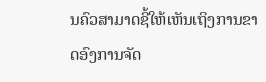ນຄົວສາມາດຊີ້ໃຫ້ເຫັນເຖິງການຂາດອົງການຈັດ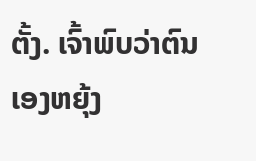ຕັ້ງ. ເຈົ້າພົບວ່າຕົນເອງຫຍຸ້ງ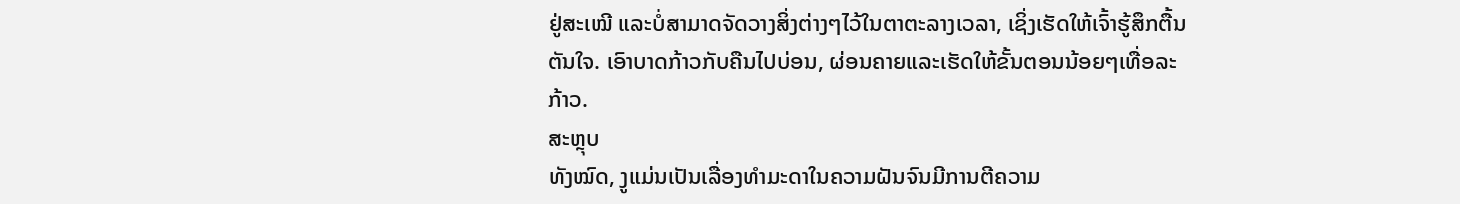ຢູ່ສະເໝີ ແລະບໍ່ສາມາດຈັດວາງສິ່ງຕ່າງໆໄວ້ໃນຕາຕະລາງເວລາ, ເຊິ່ງເຮັດໃຫ້ເຈົ້າຮູ້ສຶກຕື້ນຕັນໃຈ. ເອົາບາດກ້າວກັບຄືນໄປບ່ອນ, ຜ່ອນຄາຍແລະເຮັດໃຫ້ຂັ້ນຕອນນ້ອຍໆເທື່ອລະກ້າວ.
ສະຫຼຸບ
ທັງໝົດ, ງູແມ່ນເປັນເລື່ອງທຳມະດາໃນຄວາມຝັນຈົນມີການຕີຄວາມ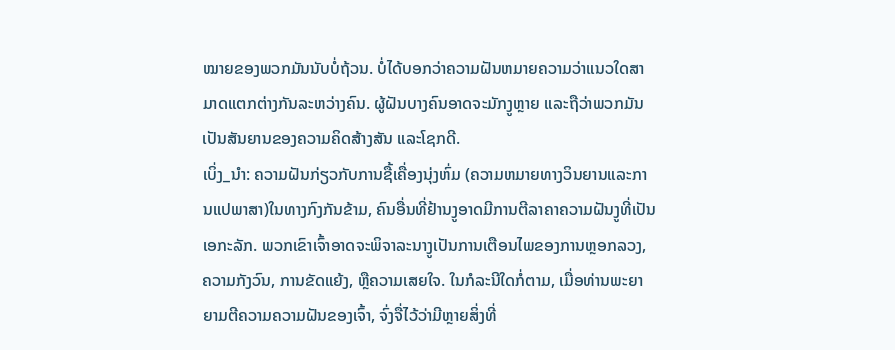ໝາຍຂອງພວກມັນນັບບໍ່ຖ້ວນ. ບໍ່ໄດ້ບອກວ່າຄວາມຝັນຫມາຍຄວາມວ່າແນວໃດສາມາດແຕກຕ່າງກັນລະຫວ່າງຄົນ. ຜູ້ຝັນບາງຄົນອາດຈະມັກງູຫຼາຍ ແລະຖືວ່າພວກມັນເປັນສັນຍານຂອງຄວາມຄິດສ້າງສັນ ແລະໂຊກດີ.
ເບິ່ງ_ນຳ: ຄວາມຝັນກ່ຽວກັບການຊື້ເຄື່ອງນຸ່ງຫົ່ມ (ຄວາມຫມາຍທາງວິນຍານແລະການແປພາສາ)ໃນທາງກົງກັນຂ້າມ, ຄົນອື່ນທີ່ຢ້ານງູອາດມີການຕີລາຄາຄວາມຝັນງູທີ່ເປັນເອກະລັກ. ພວກເຂົາເຈົ້າອາດຈະພິຈາລະນາງູເປັນການເຕືອນໄພຂອງການຫຼອກລວງ, ຄວາມກັງວົນ, ການຂັດແຍ້ງ, ຫຼືຄວາມເສຍໃຈ. ໃນກໍລະນີໃດກໍ່ຕາມ, ເມື່ອທ່ານພະຍາຍາມຕີຄວາມຄວາມຝັນຂອງເຈົ້າ, ຈົ່ງຈື່ໄວ້ວ່າມີຫຼາຍສິ່ງທີ່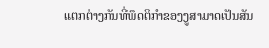ແຕກຕ່າງກັນທີ່ພຶດຕິກໍາຂອງງູສາມາດເປັນສັນ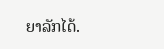ຍາລັກໄດ້.